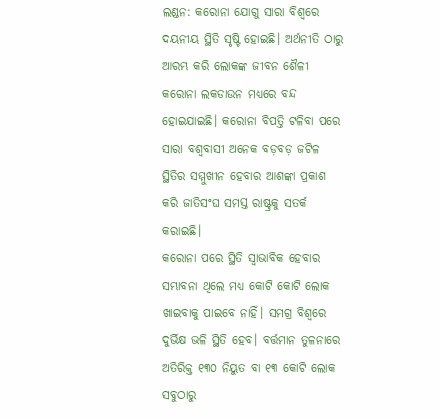ଲଣ୍ଡନ: କରୋନା ଯୋଗୁ ସାରା ବିଶ୍ୱରେ ଦୟନୀୟ ସ୍ଥିତି ସୃଷ୍ଟି ହୋଇଛି। ଅର୍ଥନୀତି ଠାରୁ ଆରମ୍ଭ କରି ଲୋକଙ୍କ ଜୀବନ ଶୈଳୀ କରୋନା ଲକଡାଉନ ମଧ୍ୟରେ ବନ୍ଦ ହୋଇଯାଇଛି। କରୋନା ବିପତ୍ତି ଟଳିବା ପରେ ସାରା ବଶ୍ୱବାସୀ ଅନେକ ବଡ଼ବଡ଼ ଜଟିଳ ସ୍ଥିତିର ସମ୍ମୁଖୀନ ହେବାର ଆଶଙ୍କା ପ୍ରକାଶ କରି ଜାତିସଂଘ ସମସ୍ତ ରାଷ୍ଟ୍ରକୁ ସତର୍କ କରାଇଛି।
କରୋନା ପରେ ସ୍ଥିତି ସ୍ୱାଭାବିକ ହେବାର ସମ୍ଭାବନା ଥିଲେ ମଧ୍ୟ କୋଟି କୋଟି ଲୋକ ଖାଇବାକୁ ପାଇବେ ନାହିଁ। ସମଗ୍ର ବିଶ୍ୱରେ ଦୁର୍ଭିକ୍ଷ ଭଳି ସ୍ଥିତି ହେବ। ବର୍ତ୍ତମାନ ତୁଳନାରେ ଅତିରିକ୍ତ ୧୩୦ ନିୟୁତ ବା ୧୩ କୋଟି ଲୋକ ସବୁଠାରୁ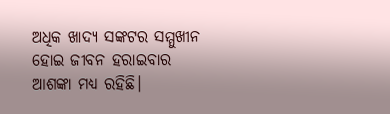ଅଧିକ ଖାଦ୍ୟ ସଙ୍କଟର ସମ୍ମୁଖୀନ ହୋଇ ଜୀବନ ହରାଇବାର ଆଶଙ୍କା ମଧ୍ୟ ରହିଛି।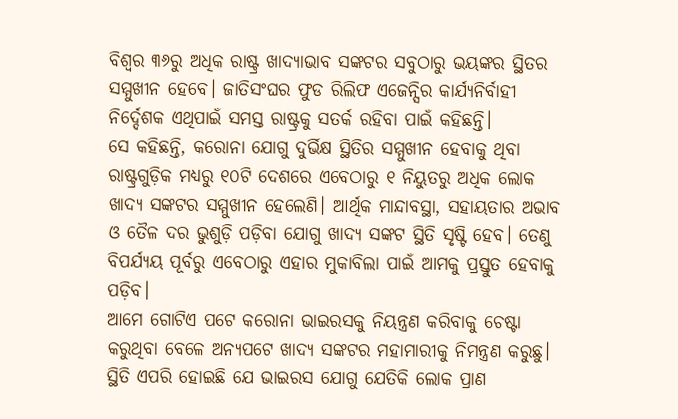ବିଶ୍ୱର ୩୬ରୁ ଅଧିକ ରାଷ୍ଟ୍ର ଖାଦ୍ୟାଭାବ ସଙ୍କଟର ସବୁଠାରୁ ଭୟଙ୍କର ସ୍ଥିତର ସମ୍ମୁଖୀନ ହେବେ। ଜାତିସଂଘର ଫୁଡ ରିଲିଫ ଏଜେନ୍ସିର କାର୍ଯ୍ୟନିର୍ବାହୀ ନିର୍ଦ୍ଦେଶକ ଏଥିପାଇଁ ସମସ୍ତ ରାଷ୍ଟ୍ରକୁ ସତର୍କ ରହିବା ପାଇଁ କହିଛନ୍ତି।
ସେ କହିଛନ୍ତି, କରୋନା ଯୋଗୁ ଦୁର୍ଭିକ୍ଷ ସ୍ଥିତିର ସମ୍ମୁଖୀନ ହେବାକୁ ଥିବା ରାଷ୍ଟ୍ରଗୁଡ଼ିକ ମଧ୍ୟରୁ ୧୦ଟି ଦେଶରେ ଏବେଠାରୁ ୧ ନିୟୁତରୁ ଅଧିକ ଲୋକ ଖାଦ୍ୟ ସଙ୍କଟର ସମ୍ମୁଖୀନ ହେଲେଣି। ଆର୍ଥିକ ମାନ୍ଦାବସ୍ଥା, ସହାୟତାର ଅଭାବ ଓ ତୈଳ ଦର ଭୁଶୁଡ଼ି ପଡ଼ିବା ଯୋଗୁ ଖାଦ୍ୟ ସଙ୍କଟ ସ୍ଥିତି ସୃଷ୍ଟି ହେବ। ତେଣୁ ବିପର୍ଯ୍ୟୟ ପୂର୍ବରୁ ଏବେଠାରୁ ଏହାର ମୁକାବିଲା ପାଇଁ ଆମକୁ ପ୍ରସ୍ତୁତ ହେବାକୁ ପଡ଼ିବ।
ଆମେ ଗୋଟିଏ ପଟେ କରୋନା ଭାଇରସକୁ ନିୟନ୍ତ୍ରଣ କରିବାକୁ ଚେଷ୍ଟା କରୁଥିବା ବେଳେ ଅନ୍ୟପଟେ ଖାଦ୍ୟ ସଙ୍କଟର ମହାମାରୀକୁ ନିମନ୍ତ୍ରଣ କରୁଛୁ। ସ୍ଥିତି ଏପରି ହୋଇଛି ଯେ ଭାଇରସ ଯୋଗୁ ଯେତିକି ଲୋକ ପ୍ରାଣ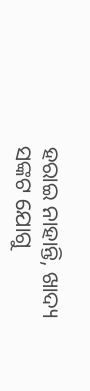ହରାଇ ନାହାନ୍ତି, ଖାଦ୍ୟ ସଙ୍କଟ ଯୋଗୁ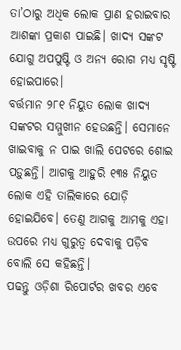ତା’ଠାରୁ ଅଧିକ ଲୋକ ପ୍ରାଣ ହରାଇବାର ଆଶଙ୍କା ପ୍ରକାଶ ପାଇଛି। ଖାଦ୍ୟ ସଙ୍କଟ ଯୋଗୁ ଅପପୁଷ୍ଟି ଓ ଅନ୍ୟ ରୋଗ ମଧ୍ୟ ସୃଷ୍ଟି ହୋଇପାରେ।
ବର୍ତ୍ତମାନ ୨୮୧ ନିୟୁତ ଲୋକ ଖାଦ୍ୟ ସଙ୍କଟର ସମ୍ମୁଖୀନ ହେଉଛନ୍ତି। ସେମାନେ ଖାଇବାକୁ ନ ପାଇ ଖାଲି ପେଟରେ ଶୋଇ ପଡ଼ୁଛନ୍ତି। ଆଗକୁ ଆହୁରି ୧୩୫ ନିୟୁତ ଲୋକ ଏହି ତାଲିକାରେ ଯୋଡ଼ି ହୋଇଯିବେ। ତେଣୁ ଆଗକୁ ଆମକୁ ଏହା ଉପରେ ମଧ୍ୟ ଗୁରୁତ୍ୱ ଦେବାକୁ ପଡ଼ିବ ବୋଲି ସେ କହିଛନ୍ତି।
ପଢନ୍ତୁ ଓଡ଼ିଶା ରିପୋର୍ଟର ଖବର ଏବେ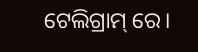ଟେଲିଗ୍ରାମ୍ ରେ।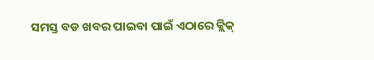ସମସ୍ତ ବଡ ଖବର ପାଇବା ପାଇଁ ଏଠାରେ କ୍ଲିକ୍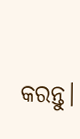କରନ୍ତୁ।